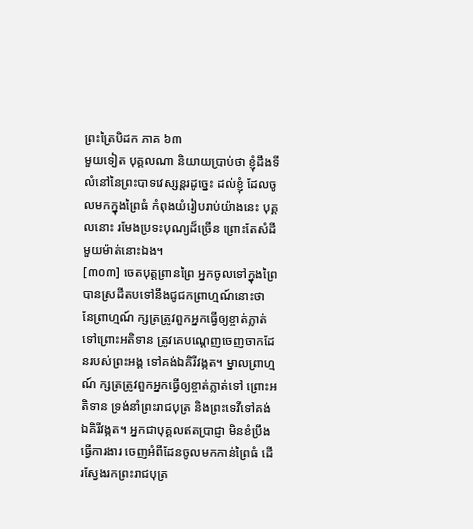ព្រះត្រៃបិដក ភាគ ៦៣
មួយទៀត បុគ្គលណា និយាយប្រាប់ថា ខ្ញុំដឹងទីលំនៅនៃព្រះបាទវេស្សន្តរដូច្នេះ ដល់ខ្ញុំ ដែលចូលមកក្នុងព្រៃធំ កំពុងយំរៀបរាប់យ៉ាងនេះ បុគ្គលនោះ រមែងប្រទះបុណ្យដ៏ច្រើន ព្រោះតែសំដីមួយម៉ាត់នោះឯង។
[៣០៣] ចេតបុត្តព្រានព្រៃ អ្នកចូលទៅក្នុងព្រៃ បានស្រដីតបទៅនឹងជូជកព្រាហ្មណ៍នោះថា នែព្រាហ្មណ៍ ក្សត្រត្រូវពួកអ្នកធើ្វឲ្យខ្ចាត់ភ្លាត់ទៅព្រោះអតិទាន ត្រូវគេបណេ្តញចេញចាកដែនរបស់ព្រះអង្គ ទៅគង់ឯគិរីវង្កត។ ម្នាលព្រាហ្មណ៍ ក្សត្រត្រូវពួកអ្នកធើ្វឲ្យខ្ចាត់ភ្លាត់ទៅ ព្រោះអតិទាន ទ្រង់នាំព្រះរាជបុត្រ និងព្រះទេវីទៅគង់ឯគិរីវង្កត។ អ្នកជាបុគ្គលឥតប្រាជ្ញា មិនខំប្រឹងធើ្វការងារ ចេញអំពីដែនចូលមកកាន់ព្រៃធំ ដើរសែ្វងរកព្រះរាជបុត្រ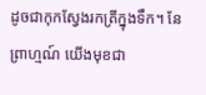ដូចជាកុកសែ្វងរកត្រីក្នុងទឹក។ នែព្រាហ្មណ៍ យើងមុខជា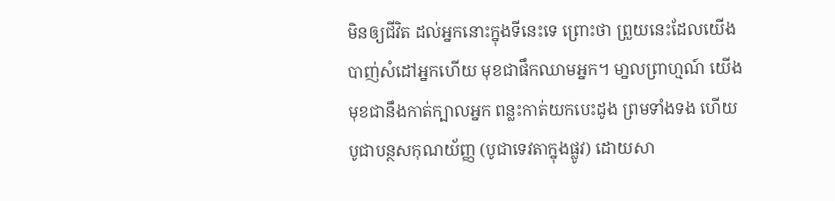មិនឲ្យជីវិត ដល់អ្នកនោះក្នុងទីនេះទេ ព្រោះថា ព្រួយនេះដែលយើងបាញ់សំដៅអ្នកហើយ មុខជាផឹកឈាមអ្នក។ មា្នលព្រាហ្មណ៍ យើងមុខជានឹងកាត់ក្បាលអ្នក ពន្លះកាត់យកបេះដូង ព្រមទាំងទង ហើយបូជាបន្ថសកុណយ័ញ្ញ (បូជាទេវតាក្នុងផ្លូវ) ដោយសា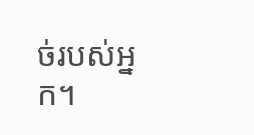ច់របស់អ្នក។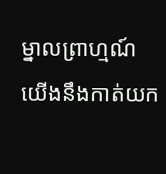ម្នាលព្រាហ្មណ៍ យើងនឹងកាត់យក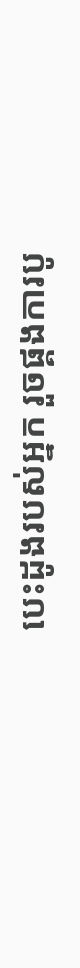បេះដូងរបស់អ្នក រួចផ្គងការបូ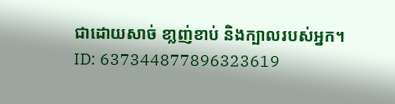ជាដោយសាច់ ខា្លញ់ខាប់ និងក្បាលរបស់អ្នក។
ID: 637344877896323619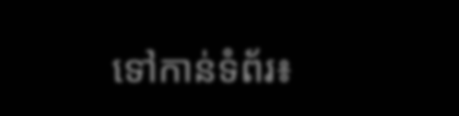ទៅកាន់ទំព័រ៖